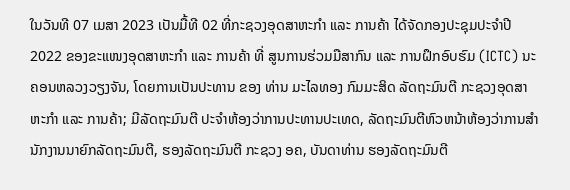ໃນວັນທີ 07 ເມສາ 2023 ເປັນມື້ທີ 02 ທີ່ກະຊວງອຸດສາຫະກຳ ແລະ ການຄ້າ ໄດ້ຈັດກອງປະຊຸມປະຈຳປີ 2022 ຂອງຂະແໜງອຸດສາຫະກຳ ແລະ ການຄ້າ ທີ່ ສູນການຮ່ວມມືສາກົນ ແລະ ການຝຶກອົບຮົມ (ICTC) ນະຄອນຫລວງວຽງຈັນ, ໂດຍການເປັນປະທານ ຂອງ ທ່ານ ມະໄລທອງ ກົມມະສິດ ລັດຖະມົນຕີ ກະຊວງອຸດສາຫະກຳ ແລະ ການຄ້າ; ມີລັດຖະມົນຕີ ປະຈຳຫ້ອງວ່າການປະທານປະເທດ, ລັດຖະມົນຕີຫົວຫນ້າຫ້ອງວ່າການສຳນັກງານນາຍົກລັດຖະມົນຕີ, ຮອງລັດຖະມົນຕີ ກະຊວງ ອຄ, ບັນດາທ່ານ ຮອງລັດຖະມົນຕີ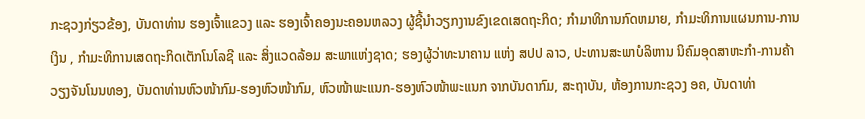ກະຊວງກ່ຽວຂ້ອງ, ບັນດາທ່ານ ຮອງເຈົ້າແຂວງ ແລະ ຮອງເຈົ້າຄອງນະຄອນຫລວງ ຜູ້ຊີ້ນໍາວຽກງານຂົງເຂດເສດຖະກິດ; ກຳມາທິການກົດຫມາຍ, ກຳມະທິການແຜນການ-ການເງິນ , ກໍາມະທິການເສດຖະກິດເຕັກໂນໂລຊີ ແລະ ສິ່ງແວດລ້ອມ ສະພາແຫ່ງຊາດ; ຮອງຜູ້ວ່າທະນາຄານ ແຫ່ງ ສປປ ລາວ, ປະທານສະພາບໍລິຫານ ນິຄົມອຸດສາຫະກໍາ-ການຄ້າວຽງຈັນໂນນທອງ, ບັນດາທ່ານຫົວໜ້າກົມ-ຮອງຫົວໜ້າກົມ, ຫົວໜ້າພະແນກ-ຮອງຫົວໜ້າພະແນກ ຈາກບັນດາກົມ, ສະຖາບັນ, ຫ້ອງການກະຊວງ ອຄ, ບັນດາທ່າ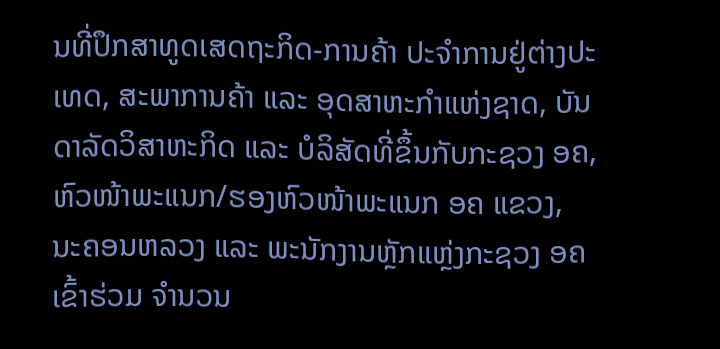ນທີ່ປຶກສາທູດເສດຖະກິດ-ການຄ້າ ປະຈໍາການຢູ່ຕ່າງປະເທດ, ສະພາການຄ້າ ແລະ ອຸດສາຫະກຳແຫ່ງຊາດ, ບັນດາລັດວິສາຫະກິດ ແລະ ບໍລິສັດທີ່ຂຶ້ນກັບກະຊວງ ອຄ, ຫົວໜ້າພະແນກ/ຮອງຫົວໜ້າພະແນກ ອຄ ແຂວງ, ນະຄອນຫລວງ ແລະ ພະນັກງານຫຼັກແຫຼ່ງກະຊວງ ອຄ ເຂົ້າຮ່ວມ ຈຳນວນ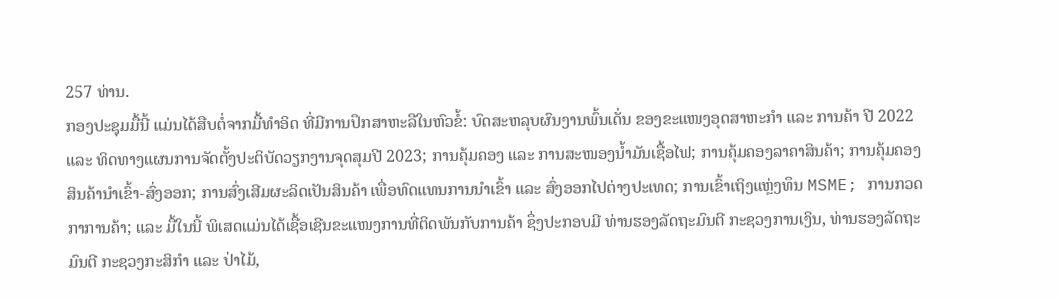257 ທ່ານ.
ກອງປະຊຸມມື້ນີ້ ແມ່ນໄດ້ສືບຕໍ່ຈາກມື້ທໍາອິດ ທີ່ມີການປຶກສາຫະລືໃນຫົວຂໍ້: ບົດສະຫລຸບຜົນງານພົ້ນເດັ່ນ ຂອງຂະແໜງອຸດສາຫະກໍາ ແລະ ການຄ້າ ປີ 2022 ແລະ ທິດທາງແຜນການຈັດຕັ້ງປະຕິບັດວຽກງານຈຸດສຸມປີ 2023; ການຄຸ້ມຄອງ ແລະ ການສະໜອງນໍ້າມັນເຊື້ອໄຟ; ການຄຸ້ມຄອງລາຄາສິນຄ້າ; ການຄຸ້ມຄອງສິນຄ້ານໍາເຂົ້າ-ສົ່ງອອກ; ການສົ່ງເສີມຜະລິດເປັນສິນຄ້າ ເພື່ອທົດແທນການນໍາເຂົ້າ ແລະ ສົ່ງອອກໄປຕ່າງປະເທດ; ການເຂົ້າເຖິງແຫຼ່ງທຶນ MSME; ການກວດກາການຄ້າ; ແລະ ມື້ໃນນີ້ ພິເສດແມ່ນໄດ້ເຊື້ອເຊີນຂະແໜງການທີ່ຕິດພັນກັບການຄ້າ ຊຶ່ງປະກອບມີ ທ່ານຮອງລັດຖະມົນຕີ ກະຊວງການເງິນ, ທ່ານຮອງລັດຖະມົນຕີ ກະຊວງກະສິກໍາ ແລະ ປ່າໄມ້,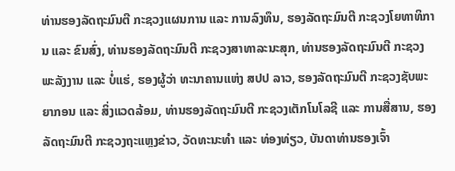ທ່ານຮອງລັດຖະມົນຕີ ກະຊວງແຜນການ ແລະ ການລົງທຶນ, ຮອງລັດຖະມົນຕີ ກະຊວງໂຍທາທິການ ແລະ ຂົນສົ່ງ, ທ່ານຮອງລັດຖະມົນຕີ ກະຊວງສາທາລະນະສຸກ, ທ່ານຮອງລັດຖະມົນຕີ ກະຊວງພະລັງງານ ແລະ ບໍ່ແຮ່, ຮອງຜູ້ວ່າ ທະນາຄານແຫ່ງ ສປປ ລາວ, ຮອງລັດຖະມົນຕີ ກະຊວງຊັບພະຍາກອນ ແລະ ສິ່ງແວດລ້ອມ, ທ່ານຮອງລັດຖະມົນຕີ ກະຊວງເຕັກໂນໂລຊີ ແລະ ການສື່ສານ, ຮອງລັດຖະມົນຕີ ກະຊວງຖະແຫຼງຂ່າວ, ວັດທະນະທໍາ ແລະ ທ່ອງທ່ຽວ, ບັນດາທ່ານຮອງເຈົ້າ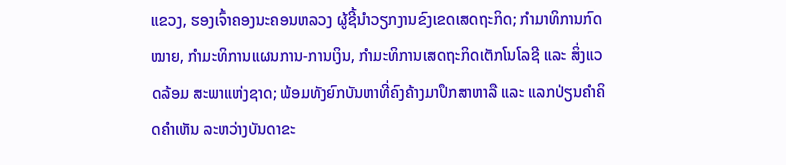ແຂວງ, ຮອງເຈົ້າຄອງນະຄອນຫລວງ ຜູ້ຊີ້ນໍາວຽກງານຂົງເຂດເສດຖະກິດ; ກຳມາທິການກົດໝາຍ, ກຳມະທິການແຜນການ-ການເງິນ, ກໍາມະທິການເສດຖະກິດເຕັກໂນໂລຊີ ແລະ ສິ່ງແວດລ້ອມ ສະພາແຫ່ງຊາດ; ພ້ອມທັງຍົກບັນຫາທີ່ຄົງຄ້າງມາປຶກສາຫາລື ແລະ ແລກປ່ຽນຄຳຄິດຄໍາເຫັນ ລະຫວ່າງບັນດາຂະ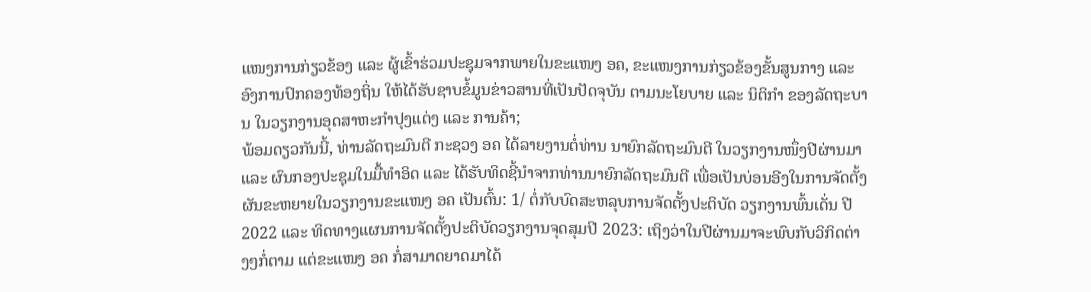ແໜງການກ່ຽວຂ້ອງ ແລະ ຜູ້ເຂົ້າຮ່ວມປະຊຸມຈາກພາຍໃນຂະແໜງ ອຄ, ຂະແໜງການກ່ຽວຂ້ອງຂັ້ນສູນກາງ ແລະ ອົງການປົກຄອງທ້ອງຖິ່ນ ໃຫ້ໄດ້ຮັບຊາບຂໍ້ມູນຂ່າວສານທີ່ເປັນປັດຈຸບັນ ຕາມນະໂຍບາຍ ແລະ ນິຕິກຳ ຂອງລັດຖະບານ ໃນວຽກງານອຸດສາຫະກຳປຸງແຕ່ງ ແລະ ການຄ້າ;
ພ້ອມດຽວກັນນີ້, ທ່ານລັດຖະມົນຕີ ກະຊວງ ອຄ ໄດ້ລາຍງານຕໍ່ທ່ານ ນາຍົກລັດຖະມົນຕີ ໃນວຽກງານໜຶ່ງປີຜ່ານມາ ແລະ ຜົນກອງປະຊຸມໃນມື້ທໍາອິດ ແລະ ໄດ້ຮັບທິດຊີ້ນໍາຈາກທ່ານນາຍົກລັດຖະມົນຕີ ເພື່ອເປັນບ່ອນອີງໃນການຈັດຕັ້ງຜັນຂະຫຍາຍໃນວຽກງານຂະແໜງ ອຄ ເປັນຕົ້ນ: 1/ ຕໍ່ກັບບົດສະຫລຸບການຈັດຕັ້ງປະຕິບັດ ວຽກງານພົ້ນເດັ່ນ ປີ 2022 ແລະ ທິດທາງແຜນການຈັດຕັ້ງປະຕິບັດວຽກງານຈຸດສຸມປີ 2023: ເຖິງວ່າໃນປີຜ່ານມາຈະພົບກັບວິກິດຕ່າງໆກໍ່ຕາມ ແຕ່ຂະແໜງ ອຄ ກໍ່ສາມາດຍາດມາໄດ້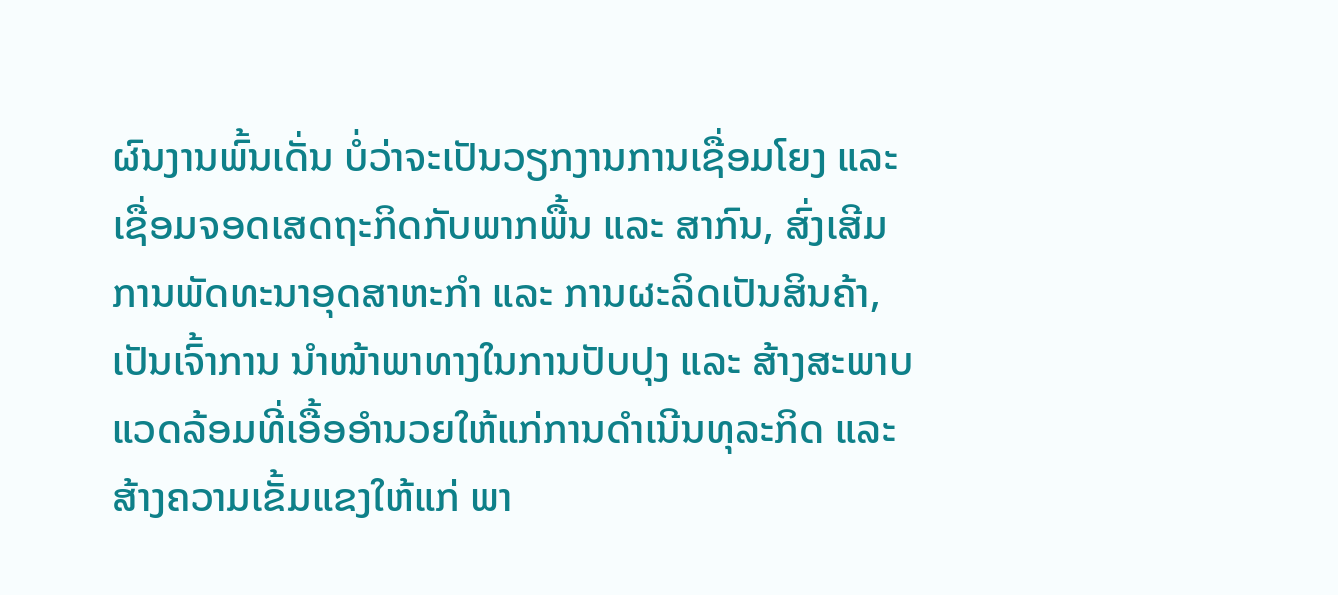ຜົນງານພົ້ນເດັ່ນ ບໍ່ວ່າຈະເປັນວຽກງານການເຊື່ອມໂຍງ ແລະ ເຊື່ອມຈອດເສດຖະກິດກັບພາກພື້ນ ແລະ ສາກົນ, ສົ່ງເສີມການພັດທະນາອຸດສາຫະກຳ ແລະ ການຜະລິດເປັນສິນຄ້າ, ເປັນເຈົ້າການ ນໍາໜ້າພາທາງໃນການປັບປຸງ ແລະ ສ້າງສະພາບແວດລ້ອມທີ່ເອື້ອອຳນວຍໃຫ້ແກ່ການດໍາເນີນທຸລະກິດ ແລະ ສ້າງຄວາມເຂັ້ມແຂງໃຫ້ແກ່ ພາ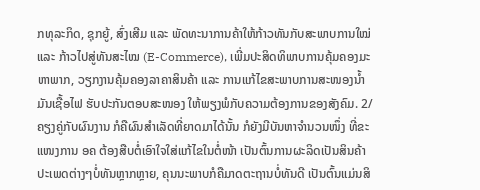ກທຸລະກິດ, ຊຸກຍູ້, ສົ່ງເສີມ ແລະ ພັດທະນາການຄ້າໃຫ້ກ້າວທັນກັບສະພາບການໃໝ່ ແລະ ກ້າວໄປສູ່ທັນສະໄໝ (E-Commerce), ເພີ່ມປະສິດທິພາບການຄຸ້ມຄອງມະຫາພາກ, ວຽກງານຄຸ້ມຄອງລາຄາສິນຄ້າ ແລະ ການແກ້ໄຂສະພາບການສະໜອງນໍ້າມັນເຊື້ອໄຟ ຮັບປະກັນຕອບສະໜອງ ໃຫ້ພຽງພໍກັບຄວາມຕ້ອງການຂອງສັງຄົມ. 2/ ຄຽງຄູ່ກັບຜົນງານ ກໍຄືຜົນສຳເລັດທີ່ຍາດມາໄດ້ນັ້ນ ກໍຍັງມີບັນຫາຈໍານວນໜຶ່ງ ທີ່ຂະແໜງການ ອຄ ຕ້ອງສືບຕໍ່ເອົາໃຈໃສ່ແກ້ໄຂໃນຕໍ່ໜ້າ ເປັນຕົ້ນການຜະລິດເປັນສິນຄ້າປະເພດຕ່າງໆບໍ່ທັນຫຼາກຫຼາຍ, ຄຸນນະພາບກໍຄືມາດຕະຖານບໍ່ທັນດີ ເປັນຕົ້ນແມ່ນສິ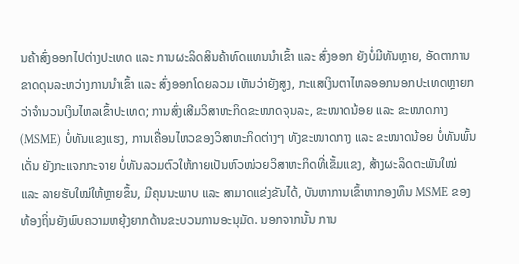ນຄ້າສົ່ງອອກໄປຕ່າງປະເທດ ແລະ ການຜະລິດສິນຄ້າທົດແທນນຳເຂົ້າ ແລະ ສົ່ງອອກ ຍັງບໍ່ມີທັນຫຼາຍ, ອັດຕາການຂາດດຸນລະຫວ່າງການນຳເຂົ້າ ແລະ ສົ່ງອອກໂດຍລວມ ເຫັນວ່າຍັງສູງ, ກະແສເງິນຕາໄຫລອອກນອກປະເທດຫຼາຍກວ່າຈຳນວນເງິນໄຫລເຂົ້າປະເທດ; ການສົ່ງເສີມວິສາຫະກິດຂະໜາດຈຸນລະ, ຂະໜາດນ້ອຍ ແລະ ຂະໜາດກາງ (MSME) ບໍ່ທັນແຂງແຮງ, ການເຄື່ອນໄຫວຂອງວິສາຫະກິດຕ່າງໆ ທັງຂະໜາດກາງ ແລະ ຂະໜາດນ້ອຍ ບໍ່ທັນພົ້ນເດັ່ນ ຍັງກະແຈກກະຈາຍ ບໍ່ທັນລວມຕົວໃຫ້ກາຍເປັນຫົວໜ່ວຍວິສາຫະກິດທີ່ເຂັ້ມແຂງ, ສ້າງຜະລິດຕະພັນໃໝ່ ແລະ ລາຍຮັບໃໝ່ໃຫ້ຫຼາຍຂຶ້ນ, ມີຄຸນນະພາບ ແລະ ສາມາດແຂ່ງຂັນໄດ້, ບັນຫາການເຂົ້າຫາກອງທຶນ MSME ຂອງທ້ອງຖິ່ນຍັງພົບຄວາມຫຍຸ້ງຍາກດ້ານຂະບວນການອະນຸມັດ. ນອກຈາກນັ້ນ ການ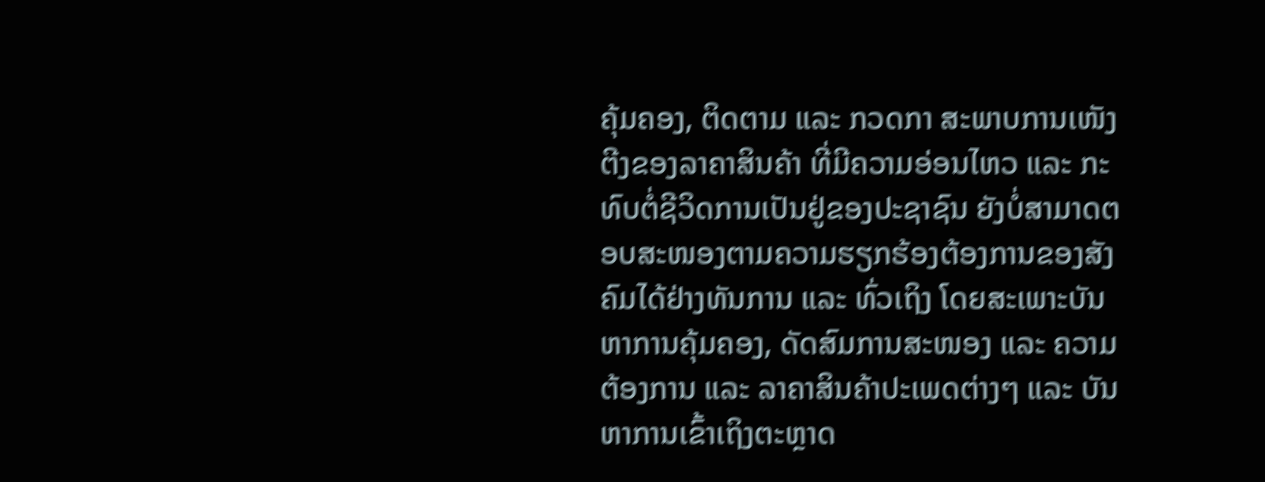ຄຸ້ມຄອງ, ຕິດຕາມ ແລະ ກວດກາ ສະພາບການເໜັງຕີງຂອງລາຄາສິນຄ້າ ທີ່ມີຄວາມອ່ອນໄຫວ ແລະ ກະທົບຕໍ່ຊີວິດການເປັນຢູ່ຂອງປະຊາຊົນ ຍັງບໍ່ສາມາດຕອບສະໜອງຕາມຄວາມຮຽກຮ້ອງຕ້ອງການຂອງສັງຄົມໄດ້ຢ່າງທັນການ ແລະ ທົ່ວເຖິງ ໂດຍສະເພາະບັນຫາການຄຸ້ມຄອງ, ດັດສົມການສະໜອງ ແລະ ຄວາມຕ້ອງການ ແລະ ລາຄາສິນຄ້າປະເພດຕ່າງໆ ແລະ ບັນຫາການເຂົ້າເຖິງຕະຫຼາດ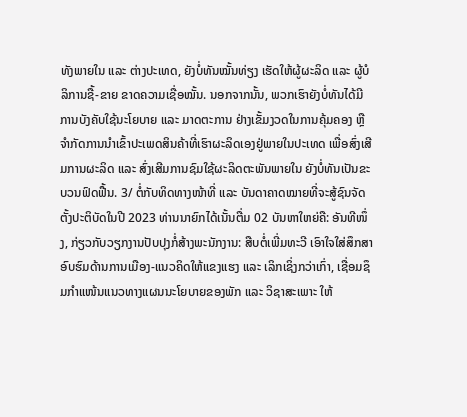ທັງພາຍໃນ ແລະ ຕ່າງປະເທດ, ຍັງບໍ່ທັນໝັ້ນທ່ຽງ ເຮັດໃຫ້ຜູ້ຜະລິດ ແລະ ຜູ້ບໍລິການຊື້-ຂາຍ ຂາດຄວາມເຊື່ອໝັ້ນ. ນອກຈາກນັ້ນ, ພວກເຮົາຍັງບໍ່ທັນໄດ້ມີການບັງຄັບໃຊ້ນະໂຍບາຍ ແລະ ມາດຕະການ ຢ່າງເຂັ້ມງວດໃນການຄຸ້ມຄອງ ຫຼື ຈຳກັດການນຳເຂົ້າປະເພດສິນຄ້າທີ່ເຮົາຜະລິດເອງຢູ່ພາຍໃນປະເທດ ເພື່ອສົ່ງເສີມການຜະລິດ ແລະ ສົ່ງເສີມການຊົມໃຊ້ຜະລິດຕະພັນພາຍໃນ ຍັງບໍ່ທັນເປັນຂະບວນຟົດຟື້ນ. 3/ ຕໍ່ກັບທິດທາງໜ້າທີ່ ແລະ ບັນດາຄາດໝາຍທີ່ຈະສູ້ຊົນຈັດຕັ້ງປະຕິບັດໃນປີ 2023 ທ່ານນາຍົກໄດ້ເນັ້ນຕື່ມ 02 ບັນຫາໃຫຍ່ຄື: ອັນທີໜຶ່ງ, ກ່ຽວກັບວຽກງານປັບປຸງກໍ່ສ້າງພະນັກງານ: ສືບຕໍ່ເພີ່ມທະວີ ເອົາໃຈໃສ່ສຶກສາອົບຮົມດ້ານການເມືອງ-ແນວຄິດໃຫ້ແຂງແຮງ ແລະ ເລິກເຊິ່ງກວ່າເກົ່າ, ເຊື່ອມຊຶມກໍາແໜ້ນແນວທາງແຜນນະໂຍບາຍຂອງພັກ ແລະ ວິຊາສະເພາະ ໃຫ້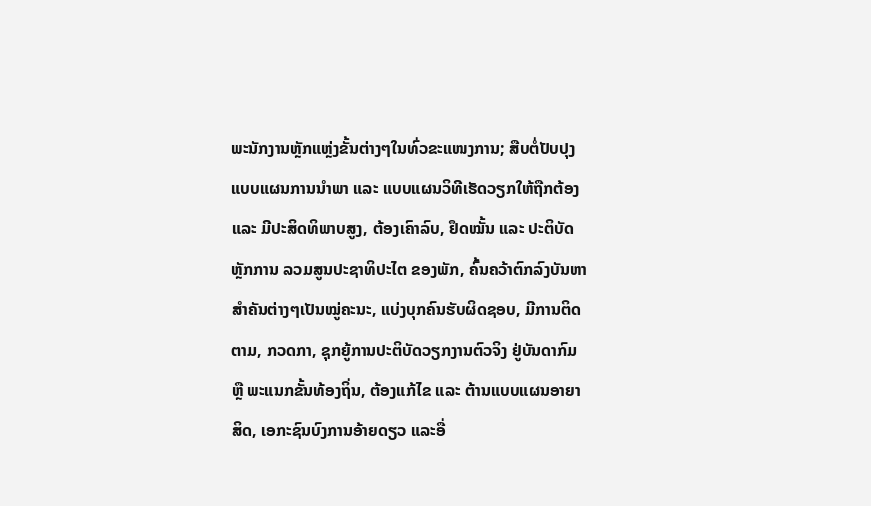ພະນັກງານຫຼັກແຫຼ່ງຂັ້ນຕ່າງໆໃນທົ່ວຂະແໜງການ; ສືບຕໍ່ປັບປຸງແບບແຜນການນໍາພາ ແລະ ແບບແຜນວິທີເຮັດວຽກໃຫ້ຖືກຕ້ອງ ແລະ ມີປະສິດທິພາບສູງ, ຕ້ອງເຄົາລົບ, ຢຶດໝັ້ນ ແລະ ປະຕິບັດຫຼັກການ ລວມສູນປະຊາທິປະໄຕ ຂອງພັກ, ຄົ້ນຄວ້າຕົກລົງບັນຫາສຳຄັນຕ່າງໆເປັນໝູ່ຄະນະ, ແບ່ງບຸກຄົນຮັບຜິດຊອບ, ມີການຕິດຕາມ, ກວດກາ, ຊຸກຍູ້ການປະຕິບັດວຽກງານຕົວຈິງ ຢູ່ບັນດາກົມ ຫຼື ພະແນກຂັ້ນທ້ອງຖິ່ນ, ຕ້ອງແກ້ໄຂ ແລະ ຕ້ານແບບແຜນອາຍາສິດ, ເອກະຊົນບົງການອ້າຍດຽວ ແລະອື່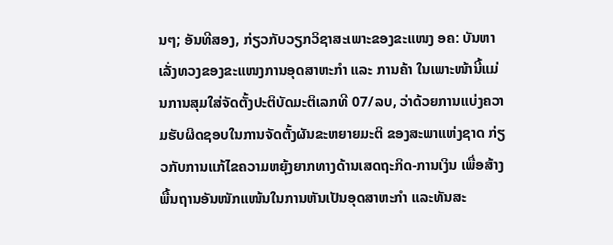ນໆ; ອັນທີສອງ, ກ່ຽວກັບວຽກວິຊາສະເພາະຂອງຂະແໜງ ອຄ: ບັນຫາເລັ່ງທວງຂອງຂະແໜງການອຸດສາຫະກຳ ແລະ ການຄ້າ ໃນເພາະໜ້ານີ້ແມ່ນການສຸມໃສ່ຈັດຕັ້ງປະຕິບັດມະຕິເລກທີ 07/ລບ, ວ່າດ້ວຍການແບ່ງຄວາມຮັບຜິດຊອບໃນການຈັດຕັ້ງຜັນຂະຫຍາຍມະຕິ ຂອງສະພາແຫ່ງຊາດ ກ່ຽວກັບການແກ້ໄຂຄວາມຫຍຸ້ງຍາກທາງດ້ານເສດຖະກິດ-ການເງິນ ເພື່ອສ້າງພື້ນຖານອັນໜັກແໜ້ນໃນການຫັນເປັນອຸດສາຫະກໍາ ແລະທັນສະ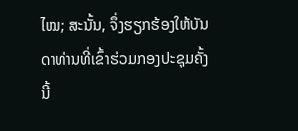ໄໝ; ສະນັ້ນ, ຈຶ່ງຮຽກຮ້ອງໃຫ້ບັນດາທ່ານທີ່ເຂົ້າຮ່ວມກອງປະຊຸມຄັ້ງນີ້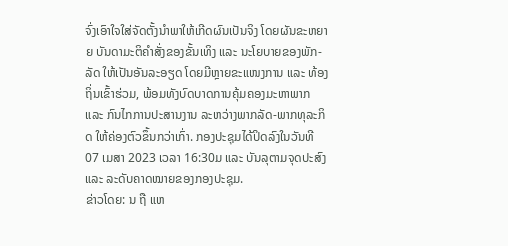ຈົ່ງເອົາໃຈໃສ່ຈັດຕັ້ງນໍາພາໃຫ້ເກີດຜົນເປັນຈິງ ໂດຍຜັນຂະຫຍາຍ ບັນດາມະຕິຄໍາສັ່ງຂອງຂັ້ນເທິງ ແລະ ນະໂຍບາຍຂອງພັກ-ລັດ ໃຫ້ເປັນອັນລະອຽດ ໂດຍມີຫຼາຍຂະແໜງການ ແລະ ທ້ອງຖິ່ນເຂົ້າຮ່ວມ, ພ້ອມທັງບົດບາດການຄຸ້ມຄອງມະຫາພາກ ແລະ ກົນໄກການປະສານງານ ລະຫວ່າງພາກລັດ-ພາກທຸລະກິດ ໃຫ້ຄ່ອງຕົວຂຶ້ນກວ່າເກົ່າ. ກອງປະຊຸມໄດ້ປິດລົງໃນວັນທີ 07 ເມສາ 2023 ເວລາ 16:30ມ ແລະ ບັນລຸຕາມຈຸດປະສົງ ແລະ ລະດັບຄາດໝາຍຂອງກອງປະຊຸມ.
ຂ່າວໂດຍ: ນ ຖື ແຫ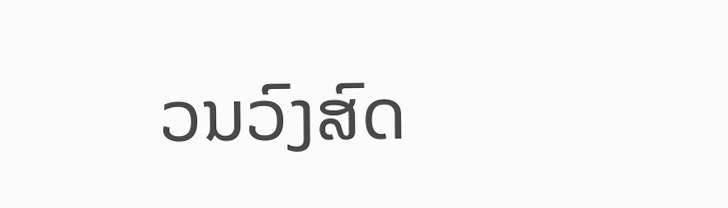ວນວົງສົດ